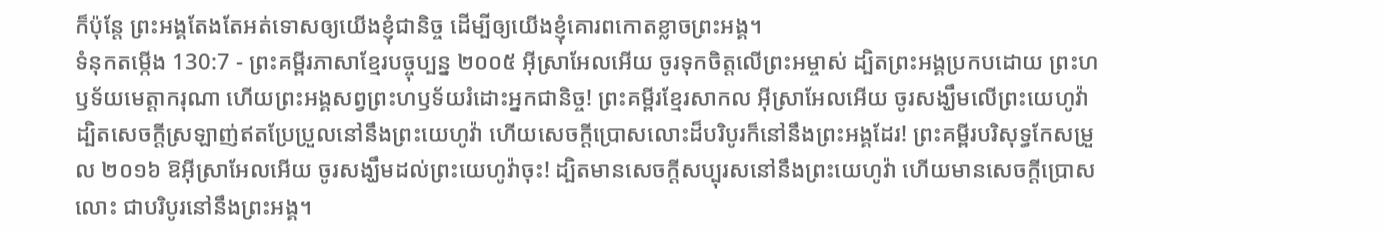ក៏ប៉ុន្តែ ព្រះអង្គតែងតែអត់ទោសឲ្យយើងខ្ញុំជានិច្ច ដើម្បីឲ្យយើងខ្ញុំគោរពកោតខ្លាចព្រះអង្គ។
ទំនុកតម្កើង 130:7 - ព្រះគម្ពីរភាសាខ្មែរបច្ចុប្បន្ន ២០០៥ អ៊ីស្រាអែលអើយ ចូរទុកចិត្តលើព្រះអម្ចាស់ ដ្បិតព្រះអង្គប្រកបដោយ ព្រះហឫទ័យមេត្តាករុណា ហើយព្រះអង្គសព្វព្រះហឫទ័យរំដោះអ្នកជានិច្ច! ព្រះគម្ពីរខ្មែរសាកល អ៊ីស្រាអែលអើយ ចូរសង្ឃឹមលើព្រះយេហូវ៉ា ដ្បិតសេចក្ដីស្រឡាញ់ឥតប្រែប្រួលនៅនឹងព្រះយេហូវ៉ា ហើយសេចក្ដីប្រោសលោះដ៏បរិបូរក៏នៅនឹងព្រះអង្គដែរ! ព្រះគម្ពីរបរិសុទ្ធកែសម្រួល ២០១៦ ឱអ៊ីស្រាអែលអើយ ចូរសង្ឃឹមដល់ព្រះយេហូវ៉ាចុះ! ដ្បិតមានសេចក្ដីសប្បុរសនៅនឹងព្រះយេហូវ៉ា ហើយមានសេចក្ដីប្រោសលោះ ជាបរិបូរនៅនឹងព្រះអង្គ។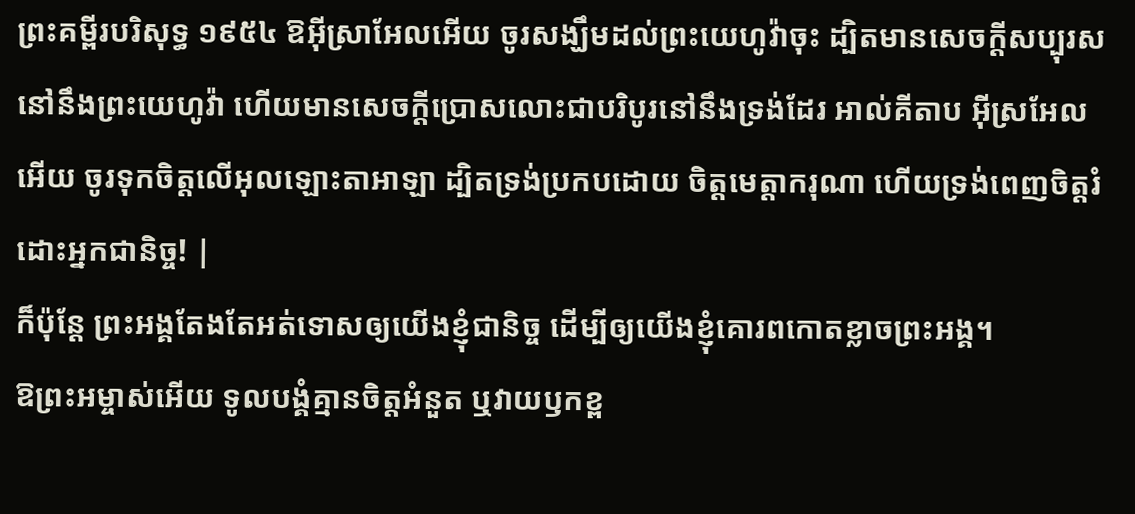ព្រះគម្ពីរបរិសុទ្ធ ១៩៥៤ ឱអ៊ីស្រាអែលអើយ ចូរសង្ឃឹមដល់ព្រះយេហូវ៉ាចុះ ដ្បិតមានសេចក្ដីសប្បុរសនៅនឹងព្រះយេហូវ៉ា ហើយមានសេចក្ដីប្រោសលោះជាបរិបូរនៅនឹងទ្រង់ដែរ អាល់គីតាប អ៊ីស្រអែលអើយ ចូរទុកចិត្តលើអុលឡោះតាអាឡា ដ្បិតទ្រង់ប្រកបដោយ ចិត្តមេត្តាករុណា ហើយទ្រង់ពេញចិត្តរំដោះអ្នកជានិច្ច! |
ក៏ប៉ុន្តែ ព្រះអង្គតែងតែអត់ទោសឲ្យយើងខ្ញុំជានិច្ច ដើម្បីឲ្យយើងខ្ញុំគោរពកោតខ្លាចព្រះអង្គ។
ឱព្រះអម្ចាស់អើយ ទូលបង្គំគ្មានចិត្តអំនួត ឬវាយឫកខ្ព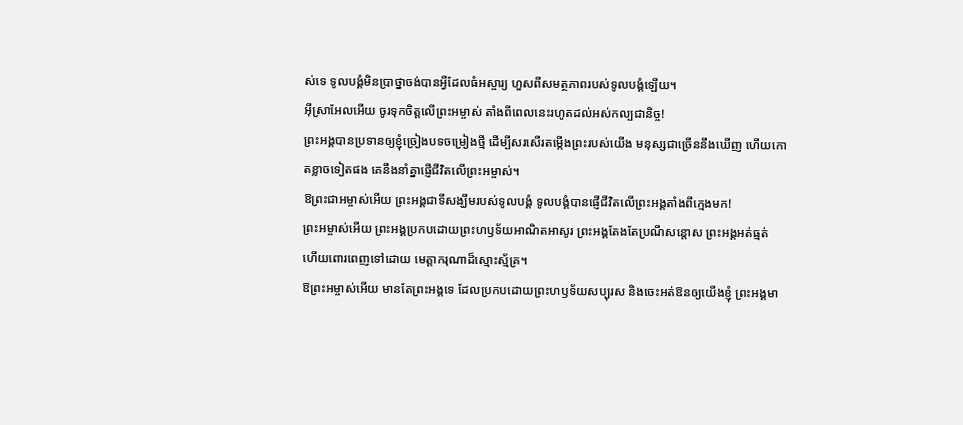ស់ទេ ទូលបង្គំមិនប្រាថ្នាចង់បានអ្វីដែលធំអស្ចារ្យ ហួសពីសមត្ថភាពរបស់ទូលបង្គំឡើយ។
អ៊ីស្រាអែលអើយ ចូរទុកចិត្តលើព្រះអម្ចាស់ តាំងពីពេលនេះរហូតដល់អស់កល្បជានិច្ច!
ព្រះអង្គបានប្រទានឲ្យខ្ញុំច្រៀងបទចម្រៀងថ្មី ដើម្បីសរសើរតម្កើងព្រះរបស់យើង មនុស្សជាច្រើននឹងឃើញ ហើយកោតខ្លាចទៀតផង គេនឹងនាំគ្នាផ្ញើជីវិតលើព្រះអម្ចាស់។
ឱព្រះជាអម្ចាស់អើយ ព្រះអង្គជាទីសង្ឃឹមរបស់ទូលបង្គំ ទូលបង្គំបានផ្ញើជីវិតលើព្រះអង្គតាំងពីក្មេងមក!
ព្រះអម្ចាស់អើយ ព្រះអង្គប្រកបដោយព្រះហឫទ័យអាណិតអាសូរ ព្រះអង្គតែងតែប្រណីសន្ដោស ព្រះអង្គអត់ធ្មត់ ហើយពោរពេញទៅដោយ មេត្តាករុណាដ៏ស្មោះស្ម័គ្រ។
ឱព្រះអម្ចាស់អើយ មានតែព្រះអង្គទេ ដែលប្រកបដោយព្រះហឫទ័យសប្បុរស និងចេះអត់ឱនឲ្យយើងខ្ញុំ ព្រះអង្គមា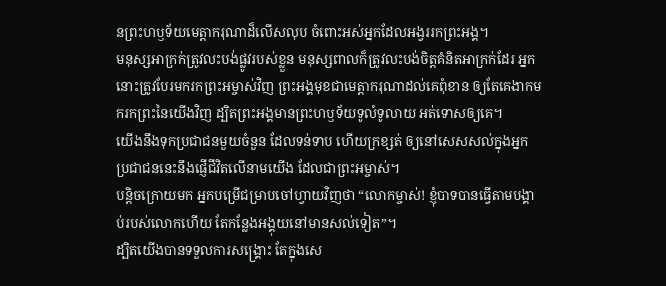នព្រះហឫទ័យមេត្តាករុណាដ៏លើសលុប ចំពោះអស់អ្នកដែលអង្វររកព្រះអង្គ។
មនុស្សអាក្រក់ត្រូវលះបង់ផ្លូវរបស់ខ្លួន មនុស្សពាលក៏ត្រូវលះបង់ចិត្តគំនិតអាក្រក់ដែរ អ្នកនោះត្រូវបែរមករកព្រះអម្ចាស់វិញ ព្រះអង្គមុខជាមេត្តាករុណាដល់គេពុំខាន ឲ្យតែគេងាកមករកព្រះនៃយើងវិញ ដ្បិតព្រះអង្គមានព្រះហឫទ័យទូលំទូលាយ អត់ទោសឲ្យគេ។
យើងនឹងទុកប្រជាជនមួយចំនួន ដែលទន់ទាប ហើយក្រខ្សត់ ឲ្យនៅសេសសល់ក្នុងអ្នក ប្រជាជននេះនឹងផ្ញើជីវិតលើនាមយើង ដែលជាព្រះអម្ចាស់។
បន្ដិចក្រោយមក អ្នកបម្រើជម្រាបចៅហ្វាយវិញថា “លោកម្ចាស់! ខ្ញុំបាទបានធ្វើតាមបង្គាប់របស់លោកហើយ តែកន្លែងអង្គុយនៅមានសល់ទៀត”។
ដ្បិតយើងបានទទួលការសង្គ្រោះ តែក្នុងសេ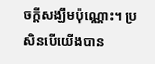ចក្ដីសង្ឃឹមប៉ុណ្ណោះ។ ប្រសិនបើយើងបាន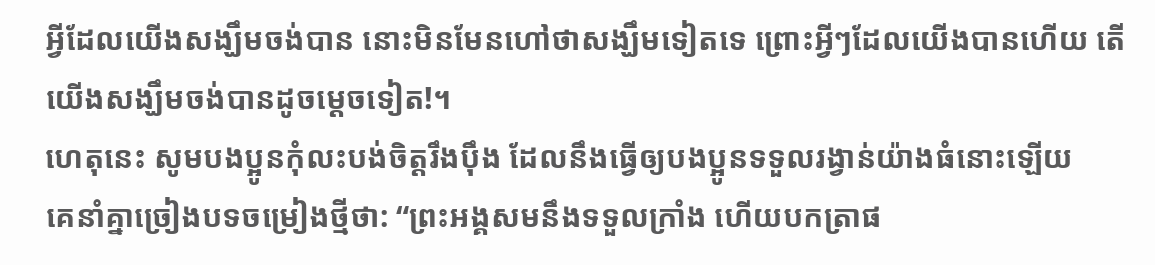អ្វីដែលយើងសង្ឃឹមចង់បាន នោះមិនមែនហៅថាសង្ឃឹមទៀតទេ ព្រោះអ្វីៗដែលយើងបានហើយ តើយើងសង្ឃឹមចង់បានដូចម្ដេចទៀត!។
ហេតុនេះ សូមបងប្អូនកុំលះបង់ចិត្តរឹងប៉ឹង ដែលនឹងធ្វើឲ្យបងប្អូនទទួលរង្វាន់យ៉ាងធំនោះឡើយ
គេនាំគ្នាច្រៀងបទចម្រៀងថ្មីថា: “ព្រះអង្គសមនឹងទទួលក្រាំង ហើយបកត្រាផ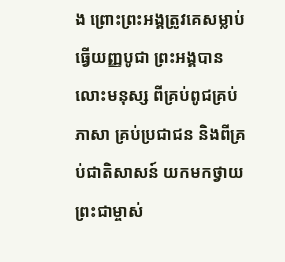ង ព្រោះព្រះអង្គត្រូវគេសម្លាប់ធ្វើយញ្ញបូជា ព្រះអង្គបានលោះមនុស្ស ពីគ្រប់ពូជគ្រប់ភាសា គ្រប់ប្រជាជន និងពីគ្រប់ជាតិសាសន៍ យកមកថ្វាយព្រះជាម្ចាស់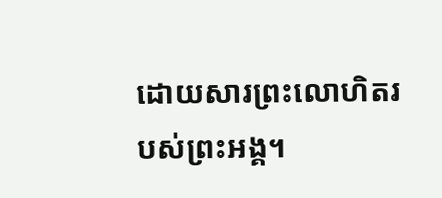ដោយសារព្រះលោហិតរបស់ព្រះអង្គ។